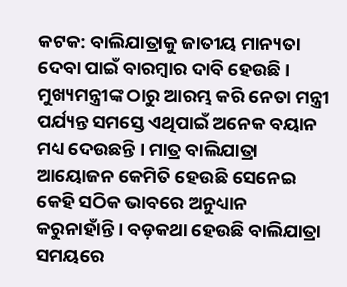କଟକ: ବାଲିଯାତ୍ରାକୁ ଜାତୀୟ ମାନ୍ୟତା ଦେବା ପାଇଁ ବାରମ୍ବାର ଦାବି ହେଉଛି । ମୁଖ୍ୟମନ୍ତ୍ରୀଙ୍କ ଠାରୁ ଆରମ୍ଭ କରି ନେତା ମନ୍ତ୍ରୀ ପର୍ଯ୍ୟନ୍ତ ସମସ୍ତେ ଏଥିପାଇଁ ଅନେକ ବୟାନ ମଧ୍ୟ ଦେଉଛନ୍ତି । ମାତ୍ର ବାଲିଯାତ୍ରା ଆୟୋଜନ କେମିତି ହେଉଛି ସେନେଇ କେହି ସଠିକ ଭାବରେ ଅନୁଧ୍ୟାନ କରୁନାହାଁନ୍ତି । ବଡ଼କଥା ହେଉଛି ବାଲିଯାତ୍ରା ସମୟରେ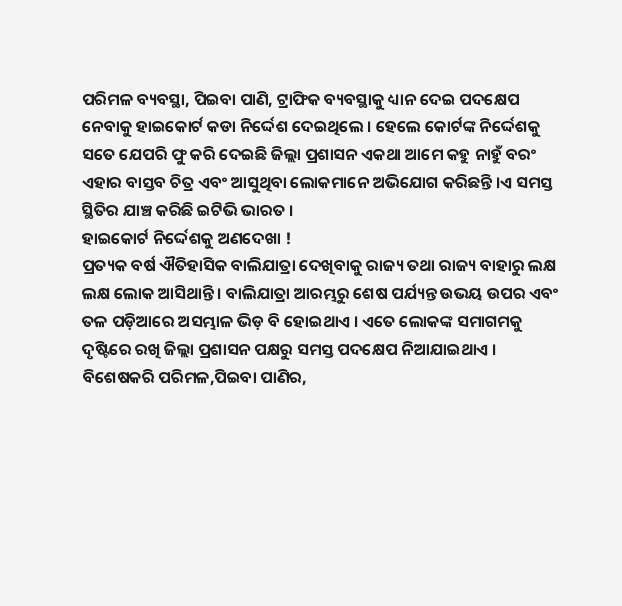ପରିମଳ ବ୍ୟବସ୍ଥା, ପିଇବା ପାଣି, ଟ୍ରାଫିକ ବ୍ୟବସ୍ଥାକୁ ଧ୍ୟାନ ଦେଇ ପଦକ୍ଷେପ ନେବାକୁ ହାଇକୋର୍ଟ କଡା ନିର୍ଦ୍ଦେଶ ଦେଇଥିଲେ । ହେଲେ କୋର୍ଟଙ୍କ ନିର୍ଦ୍ଦେଶକୁ ସତେ ଯେପରି ଫୁ କରି ଦେଇଛି ଜିଲ୍ଲା ପ୍ରଶାସନ ଏକଥା ଆମେ କହୁ ନାହୁଁ ବରଂ ଏହାର ବାସ୍ତବ ଚିତ୍ର ଏବଂ ଆସୁଥିବା ଲୋକମାନେ ଅଭିଯୋଗ କରିଛନ୍ତି ।ଏ ସମସ୍ତ ସ୍ଥିତିର ଯାଞ୍ଚ କରିଛି ଇଟିଭି ଭାରତ ।
ହାଇକୋର୍ଟ ନିର୍ଦ୍ଦେଶକୁ ଅଣଦେଖା !
ପ୍ରତ୍ୟକ ବର୍ଷ ଐତିହାସିକ ବାଲିଯାତ୍ରା ଦେଖିବାକୁ ରାଜ୍ୟ ତଥା ରାଜ୍ୟ ବାହାରୁ ଲକ୍ଷ ଲକ୍ଷ ଲୋକ ଆସିଥାନ୍ତି । ବାଲିଯାତ୍ରା ଆରମ୍ଭରୁ ଶେଷ ପର୍ଯ୍ୟନ୍ତ ଉଭୟ ଉପର ଏବଂ ତଳ ପଡ଼ିଆରେ ଅସମ୍ଭାଳ ଭିଡ଼ ବି ହୋଇଥାଏ । ଏତେ ଲୋକଙ୍କ ସମାଗମକୁ ଦୃଷ୍ଟିରେ ରଖି ଜିଲ୍ଲା ପ୍ରଶାସନ ପକ୍ଷରୁ ସମସ୍ତ ପଦକ୍ଷେପ ନିଆଯାଇଥାଏ । ବିଶେଷକରି ପରିମଳ,ପିଇବା ପାଣିର,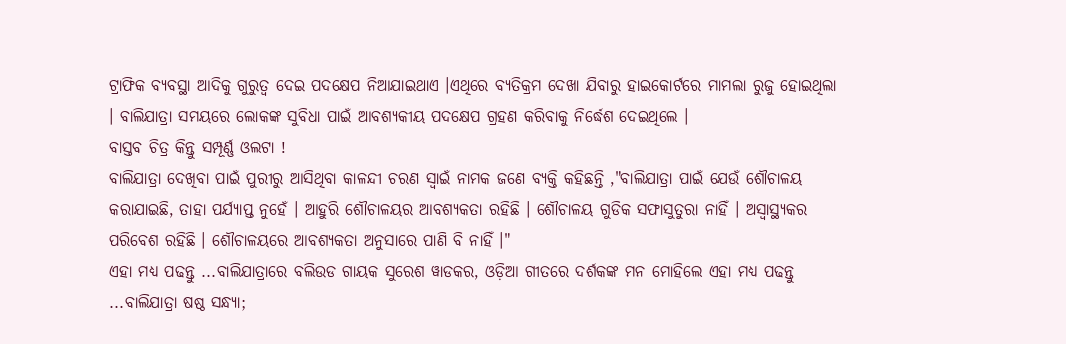ଟ୍ରାଫିକ ବ୍ୟବସ୍ଥା ଆଦିକୁ ଗୁରୁତ୍ୱ ଦେଇ ପଦକ୍ଷେପ ନିଆଯାଇଥାଏ ।ଏଥିରେ ବ୍ୟତିକ୍ରମ ଦେଖା ଯିବାରୁ ହାଇକୋର୍ଟରେ ମାମଲା ରୁଜୁ ହୋଇଥିଲା । ବାଲିଯାତ୍ରା ସମୟରେ ଲୋକଙ୍କ ସୁବିଧା ପାଇଁ ଆବଶ୍ୟକୀୟ ପଦକ୍ଷେପ ଗ୍ରହଣ କରିବାକୁ ନିର୍ଦ୍ଧେଶ ଦେଇଥିଲେ ।
ବାସ୍ତବ ଚିତ୍ର କିନ୍ତୁ ସମ୍ପୂର୍ଣ୍ଣ ଓଲଟା !
ବାଲିଯାତ୍ରା ଦେଖିବା ପାଇଁ ପୁରୀରୁ ଆସିଥିବା କାଳନ୍ଦୀ ଚରଣ ସ୍ୱାଇଁ ନାମକ ଜଣେ ବ୍ୟକ୍ତି କହିଛନ୍ତି ,"ବାଲିଯାତ୍ରା ପାଇଁ ଯେଉଁ ଶୌଚାଳୟ କରାଯାଇଛି, ତାହା ପର୍ଯ୍ୟାପ୍ତ ନୁହେଁ । ଆହୁରି ଶୌଚାଳୟର ଆବଶ୍ୟକତା ରହିଛି । ଶୌଚାଳୟ ଗୁଡିକ ସଫାସୁତୁରା ନାହିଁ । ଅସ୍ୱାସ୍ଥ୍ୟକର ପରିବେଶ ରହିଛି । ଶୌଚାଳୟରେ ଆବଶ୍ୟକତା ଅନୁସାରେ ପାଣି ବି ନାହିଁ ।"
ଏହା ମଧ୍ୟ ପଢନ୍ତୁ ...ବାଲିଯାତ୍ରାରେ ବଲିଉଡ ଗାୟକ ସୁରେଶ ୱାଡକର, ଓଡ଼ିଆ ଗୀତରେ ଦର୍ଶକଙ୍କ ମନ ମୋହିଲେ ଏହା ମଧ୍ୟ ପଢନ୍ତୁ ...ବାଲିଯାତ୍ରା ଷଷ୍ଠ ସନ୍ଧ୍ୟା;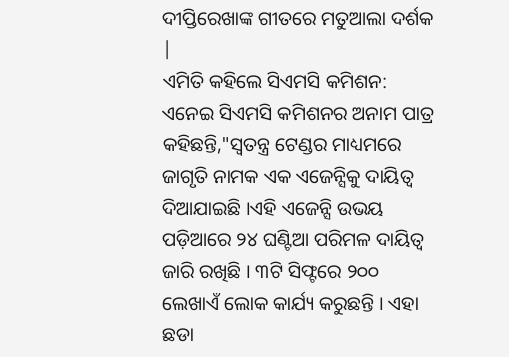ଦୀପ୍ତିରେଖାଙ୍କ ଗୀତରେ ମତୁଆଲା ଦର୍ଶକ |
ଏମିତି କହିଲେ ସିଏମସି କମିଶନ:
ଏନେଇ ସିଏମସି କମିଶନର ଅନାମ ପାତ୍ର କହିଛନ୍ତି,"ସ୍ୱତନ୍ତ୍ର ଟେଣ୍ଡର ମାଧ୍ୟମରେ ଜାଗୃତି ନାମକ ଏକ ଏଜେନ୍ସିକୁ ଦାୟିତ୍ୱ ଦିଆଯାଇଛି ।ଏହି ଏଜେନ୍ସି ଉଭୟ ପଡ଼ିଆରେ ୨୪ ଘଣ୍ଟିଆ ପରିମଳ ଦାୟିତ୍ୱ ଜାରି ରଖିଛି । ୩ଟି ସିଫ୍ଟରେ ୨୦୦ ଲେଖାଏଁ ଲୋକ କାର୍ଯ୍ୟ କରୁଛନ୍ତି । ଏହା ଛଡା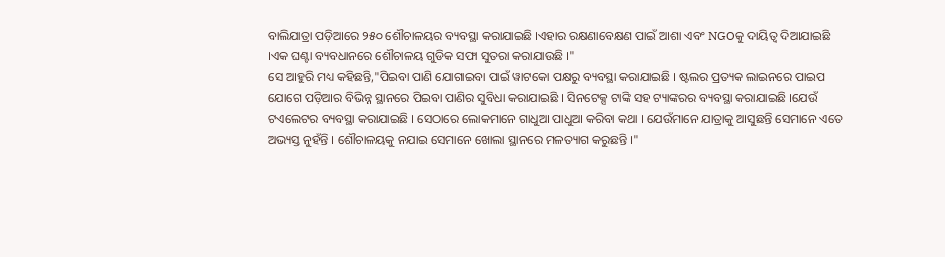ବାଲିଯାତ୍ରା ପଡ଼ିଆରେ ୨୫୦ ଶୌଚାଳୟର ବ୍ୟବସ୍ଥା କରାଯାଇଛି ।ଏହାର ରକ୍ଷଣାବେକ୍ଷଣ ପାଇଁ ଆଶା ଏବଂ NGOକୁ ଦାୟିତ୍ୱ ଦିଆଯାଇଛି ।ଏକ ଘଣ୍ଟା ବ୍ୟବଧାନରେ ଶୌଚାଳୟ ଗୁଡିକ ସଫା ସୁତରା କରାଯାଉଛି ।"
ସେ ଆହୁରି ମଧ୍ୟ କହିଛନ୍ତି,"ପିଇବା ପାଣି ଯୋଗାଇବା ପାଇଁ ୱାଟକୋ ପକ୍ଷରୁ ବ୍ୟବସ୍ଥା କରାଯାଇଛି । ଷ୍ଟଲର ପ୍ରତ୍ୟକ ଲାଇନରେ ପାଇପ ଯୋଗେ ପଡ଼ିଆର ବିଭିନ୍ନ ସ୍ଥାନରେ ପିଇବା ପାଣିର ସୁବିଧା କରାଯାଇଛି । ସିନଟେକ୍ସ ଟାଙ୍କି ସହ ଟ୍ୟାଙ୍କରର ବ୍ୟବସ୍ଥା କରାଯାଇଛି ।ଯେଉଁ ଟଏଲେଟର ବ୍ୟବସ୍ଥା କରାଯାଇଛି । ସେଠାରେ ଲୋକମାନେ ଗାଧୁଆ ପାଧୁଆ କରିବା କଥା । ଯେଉଁମାନେ ଯାତ୍ରାକୁ ଆସୁଛନ୍ତି ସେମାନେ ଏତେ ଅଭ୍ୟସ୍ତ ନୁହଁନ୍ତି । ଶୌଚାଳୟକୁ ନଯାଇ ସେମାନେ ଖୋଲା ସ୍ଥାନରେ ମଳତ୍ୟାଗ କରୁଛନ୍ତି ।"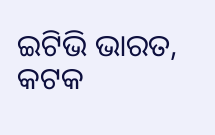ଇଟିଭି ଭାରତ, କଟକ